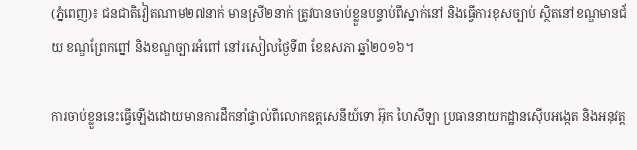(ភ្នំពេញ)៖ ជនជាតិវៀតណាម២៧នាក់ មានស្រី២នាក់ ត្រូវបានចាប់ខ្លួនបន្ទាប់ពីស្នាក់នៅ និងធ្វើការខុសច្បាប់ ស្ថិតនៅខណ្ឌមានជ័យ ខណ្ឌព្រែកព្នៅ និងខណ្ឌច្បារអំពៅ នៅរសៀលថ្ងៃទី៣ ខែឧសភា ឆ្នាំ២០១៦។

ការចាប់ខ្លួននេះធ្វើឡើងដោយមានការដឹកនាំផ្ទាល់ពីលោកឧត្តសេនីយ៍ទោ អ៊ុក ហៃសីឡា ប្រធាននាយកដ្ឋានស៊ើបអង្កេត និងអនុវត្ត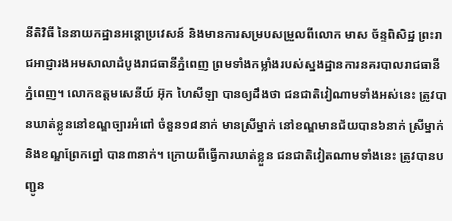នីតិវិធី នៃនាយកដ្ឋានអន្ដោប្រវេសន៍ និងមានការសម្របសម្រួលពីលោក មាស ច័ន្ទពិសិដ្ឋ ព្រះរាជអាជ្ញារងអមសាលាដំបូងរាជធានីភ្នំពេញ ព្រមទាំងកម្លាំងរបស់ស្នងដ្ឋានការនគរបាលរាជធានីភ្នំពេញ។ លោកឧត្តមសេនីយ៍ អ៊ុក ហៃសីឡា បានឲ្យដឹងថា ជនជាតិវៀណាមទាំងអស់នេះ ត្រូវបានឃាត់ខ្លូននៅខណ្ឌច្បារអំពៅ ចំនួន១៨នាក់ មានស្រីម្នាក់ នៅខណ្ឌមានជ័យបាន៦នាក់ ស្រីម្នាក់ និងខណ្ឌព្រែកព្នៅ បាន៣នាក់។ ក្រោយពីធ្វើការឃាត់ខ្លួន ជនជាតិវៀតណាមទាំងនេះ ត្រូវបានបញ្ជូន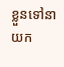ខ្លួនទៅនាយក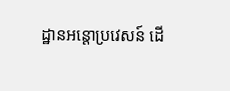ដ្ឋានអន្ដោប្រវេសន៍ ដើ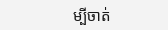ម្បីចាត់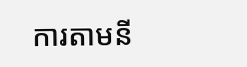ការតាមនី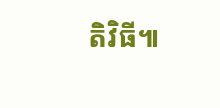តិវិធី៕